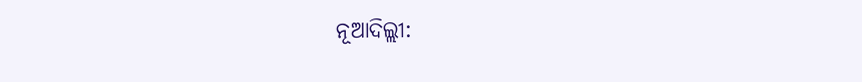ନୂଆଦିଲ୍ଲୀ: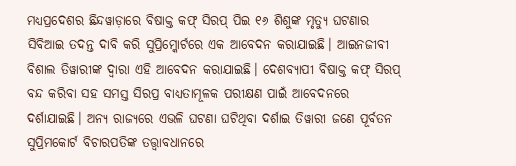ମଧ୍ୟପ୍ରଦେଶର ଛିନ୍ଦୱାଡ଼ାରେ ବିଷାକ୍ତ କଫ୍ ସିରପ୍ ପିଇ ୧୬ ଶିଶୁଙ୍କ ମୃତ୍ୟୁ ଘଟଣାର ସିବିଆଇ ତଦନ୍ତ ଦାବି କରି ସୁପ୍ରିମ୍କୋର୍ଟରେ ଏକ ଆବେଦନ କରାଯାଇଛି। ଆଇନଜୀବୀ ବିଶାଲ ତିୱାରୀଙ୍କ ଦ୍ବାରା ଏହି ଆବେଦନ କରାଯାଇଛି। ଦେଶବ୍ୟାପୀ ବିଷାକ୍ତ କଫ୍ ସିରପ୍ ବନ୍ଦ କରିବା ସହ ସମସ୍ତ ସିରପ୍ର ବାଧ୍ୟତାମୂଳକ ପରୀକ୍ଷଣ ପାଇଁ ଆବେଦନରେ ଦର୍ଶାଯାଇଛି। ଅନ୍ୟ ରାଜ୍ୟରେ ଏଭଳି ଘଟଣା ଘଟିଥିବା ଦର୍ଶାଇ ତିୱାରୀ ଜଣେ ପୂର୍ବତନ ସୁପ୍ରିମକୋର୍ଟ ବିଚାରପତିଙ୍କ ତତ୍ତ୍ବାବଧାନରେ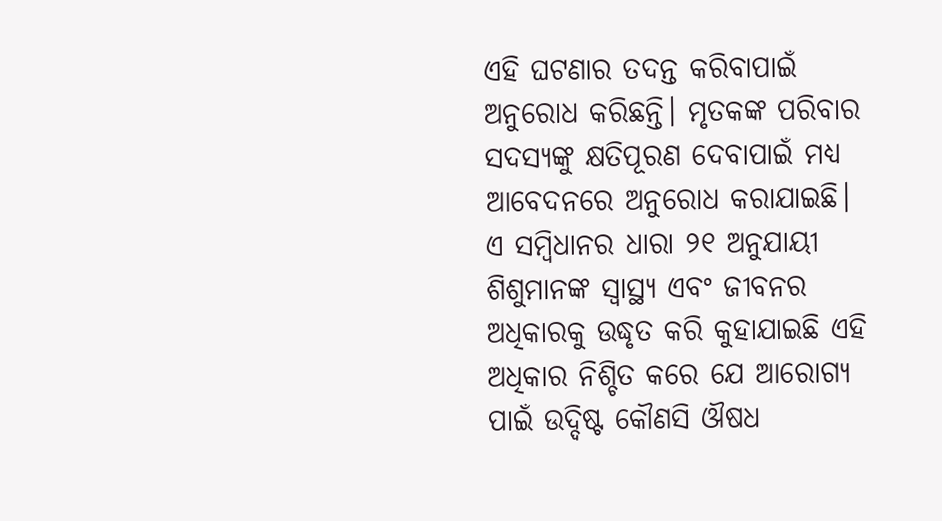ଏହି ଘଟଣାର ତଦନ୍ତ କରିବାପାଇଁ ଅନୁରୋଧ କରିଛନ୍ତି। ମୃତକଙ୍କ ପରିବାର ସଦସ୍ୟଙ୍କୁ କ୍ଷତିପୂରଣ ଦେବାପାଇଁ ମଧ୍ୟ ଆବେଦନରେ ଅନୁରୋଧ କରାଯାଇଛି। ଏ ସମ୍ବିଧାନର ଧାରା ୨୧ ଅନୁଯାୟୀ ଶିଶୁମାନଙ୍କ ସ୍ୱାସ୍ଥ୍ୟ ଏବଂ ଜୀବନର ଅଧିକାରକୁ ଉଦ୍ଧୃତ କରି କୁହାଯାଇଛି ଏହି ଅଧିକାର ନିଶ୍ଚିତ କରେ ଯେ ଆରୋଗ୍ୟ ପାଇଁ ଉଦ୍ଦିଷ୍ଟ କୌଣସି ଔଷଧ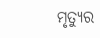ମୃତ୍ୟୁର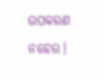ଉପକରଣ ନହେଉ।